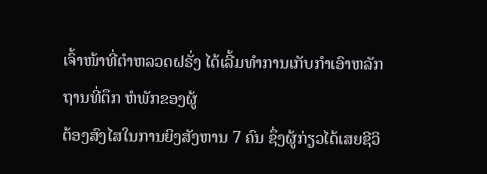ເຈົ້າໜ້າທີ່ຕໍາຫລວດຝຣັ່ງ ໄດ້ເລີ້ມທໍາການເກັບກໍາເອົາຫລັກຖານທີ່ຕຶກ ຫໍພັກຂອງຜູ້
ຕ້ອງສົງໄສໃນການຍິງສັງຫານ 7 ຄົນ ຊຶ່ງຜູ້ກ່ຽວໄດ້ເສຍຊີວິ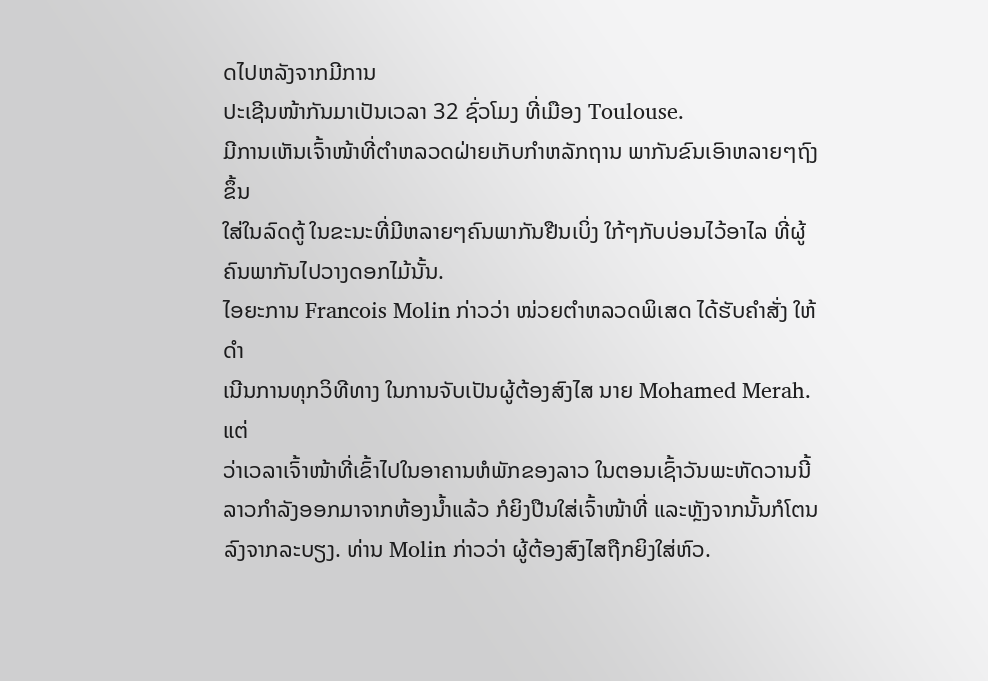ດໄປຫລັງຈາກມີການ
ປະເຊີນໜ້າກັນມາເປັນເວລາ 32 ຊົ່ວໂມງ ທີ່ເມືອງ Toulouse.
ມີການເຫັນເຈົ້າໜ້າທີ່ຕໍາຫລວດຝ່າຍເກັບກໍາຫລັກຖານ ພາກັນຂົນເອົາຫລາຍໆຖົງຂຶ້ນ
ໃສ່ໃນລົດຕູ້ ໃນຂະນະທີ່ມີຫລາຍໆຄົນພາກັນຢືນເບິ່ງ ໃກ້ໆກັບບ່ອນໄວ້ອາໄລ ທີ່ຜູ້
ຄົນພາກັນໄປວາງດອກໄມ້ນັ້ນ.
ໄອຍະການ Francois Molin ກ່າວວ່າ ໜ່ວຍຕໍາຫລວດພິເສດ ໄດ້ຮັບຄຳສັ່ງ ໃຫ້ດຳ
ເນີນການທຸກວິທີທາງ ໃນການຈັບເປັນຜູ້ຕ້ອງສົງໄສ ນາຍ Mohamed Merah. ແຕ່
ວ່າເວລາເຈົ້າໜ້າທີ່ເຂົ້າໄປໃນອາຄານຫໍພັກຂອງລາວ ໃນຕອນເຊົ້າວັນພະຫັດວານນີ້
ລາວກໍາລັງອອກມາຈາກຫ້ອງນໍ້າແລ້ວ ກໍຍິງປືນໃສ່ເຈົ້າໜ້າທີ່ ແລະຫຼັງຈາກນັ້ນກໍໂຕນ
ລົງຈາກລະບຽງ. ທ່ານ Molin ກ່າວວ່າ ຜູ້ຕ້ອງສົງໄສຖືກຍິງໃສ່ຫົວ.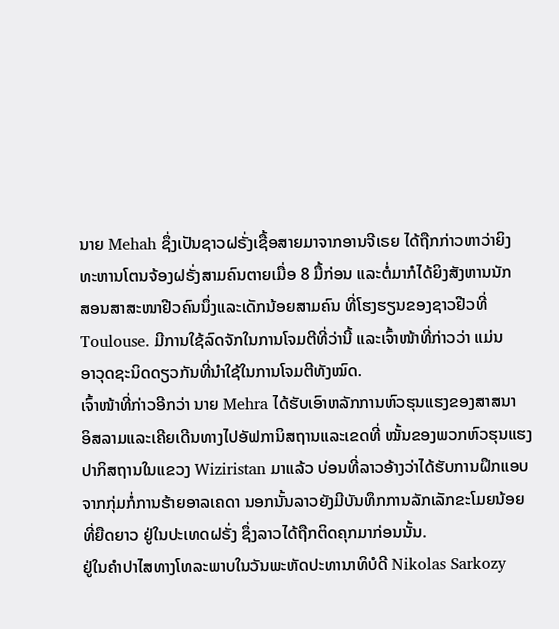ນາຍ Mehah ຊຶ່ງເປັນຊາວຝຣັ່ງເຊື້ອສາຍມາຈາກອານຈີເຣຍ ໄດ້ຖືກກ່າວຫາວ່າຍິງ
ທະຫານໂຕນຈ້ອງຝຣັ່ງສາມຄົນຕາຍເມື່ອ 8 ມື້ກ່ອນ ແລະຕໍ່ມາກໍໄດ້ຍິງສັງຫານນັກ
ສອນສາສະໜາຢີວຄົນນຶ່ງແລະເດັກນ້ອຍສາມຄົນ ທີ່ໂຮງຮຽນຂອງຊາວຢີວທີ່
Toulouse. ມີການໃຊ້ລົດຈັກໃນການໂຈມຕີທີ່ວ່ານີ້ ແລະເຈົ້າໜ້າທີ່ກ່າວວ່າ ແມ່ນ
ອາວຸດຊະນິດດຽວກັນທີ່ນໍາໃຊ້ໃນການໂຈມຕີທັງໝົດ.
ເຈົ້າໜ້າທີ່ກ່າວອີກວ່າ ນາຍ Mehra ໄດ້ຮັບເອົາຫລັກການຫົວຮຸນແຮງຂອງສາສນາ
ອິສລາມແລະເຄີຍເດີນທາງໄປອັຟການິສຖານແລະເຂດທີ່ ໝັ້ນຂອງພວກຫົວຮຸນແຮງ
ປາກິສຖານໃນແຂວງ Wiziristan ມາແລ້ວ ບ່ອນທີ່ລາວອ້າງວ່າໄດ້ຮັບການຝຶກແອບ
ຈາກກຸ່ມກໍ່ການຮ້າຍອາລເຄດາ ນອກນັ້ນລາວຍັງມີບັນທຶກການລັກເລັກຂະໂມຍນ້ອຍ
ທີ່ຍືດຍາວ ຢູ່ໃນປະເທດຝຣັ່ງ ຊຶ່ງລາວໄດ້ຖືກຕິດຄຸກມາກ່ອນນັ້ນ.
ຢູ່ໃນຄຳປາໄສທາງໂທລະພາບໃນວັນພະຫັດປະທານາທິບໍດີ Nikolas Sarkozy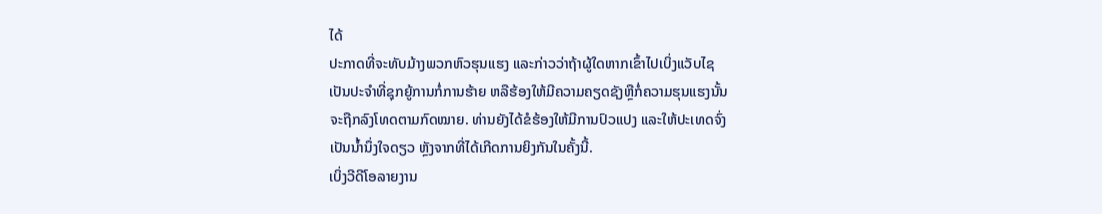ໄດ້
ປະກາດທີ່ຈະທັບມ້າງພວກຫົວຮຸນແຮງ ແລະກ່າວວ່າຖ້າຜູ້ໃດຫາກເຂົ້າໄປເບິ່ງແວັບໄຊ
ເປັນປະຈໍາທີ່ຊຸກຍູ້ການກໍ່ການຮ້າຍ ຫລືຮ້ອງໃຫ້ມີຄວາມຄຽດຊັງຫຼືກໍ່ຄວາມຮຸນແຮງນັ້ນ
ຈະຖືກລົງໂທດຕາມກົດໝາຍ. ທ່ານຍັງໄດ້ຂໍຮ້ອງໃຫ້ມີການປົວແປງ ແລະໃຫ້ປະເທດຈົ່ງ
ເປັນນໍ້ານຶ່ງໃຈດຽວ ຫຼັງຈາກທີ່ໄດ້ເກີດການຍິງກັນໃນຄັ້ງນີ້.
ເບິ່ງວີດີໂອລາຍງານ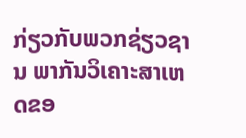ກ່ຽວກັບພວກຊ່ຽວຊານ ພາກັນວິເຄາະສາເຫດຂອ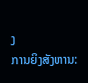ງ
ການຍິງສັງຫານ: